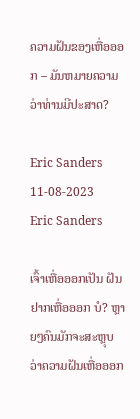ຄວາມຝັນຂອງເຫື່ອອອກ – ມັນຫມາຍຄວາມວ່າທ່ານມີປະສາດ?

Eric Sanders 11-08-2023
Eric Sanders

ເຈົ້າເຫື່ອອອກເປັນ ຝັນຢາກເຫື່ອອອກ ບໍ? ຫຼາຍໆຄົນມັກຈະສະຫຼຸບວ່າຄວາມຝັນເຫື່ອອອກ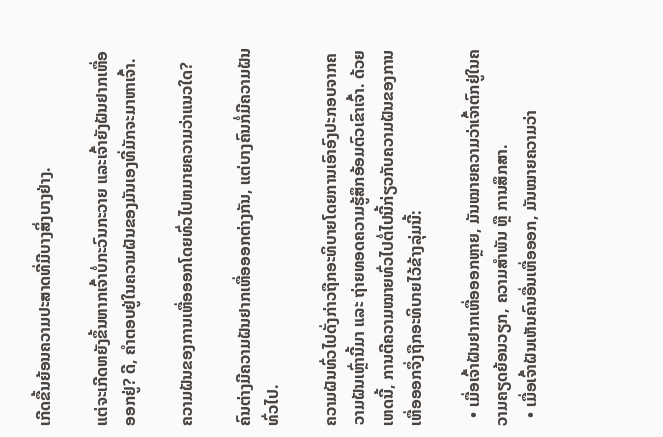ເກີດຂື້ນຍ້ອນຄວາມປະສາດທີ່ມີບາງສິ່ງບາງຢ່າງ.

ແຕ່ຈະເກີດຫຍັງຂຶ້ນຫາກເຈົ້າບໍ່ກະວົນກະວາຍ ແລະເຈົ້າຍັງຝັນຢາກເຫື່ອອອກຢູ່? ດີ, ຄໍາຕອບຢູ່ໃນຄວາມຝັນຂອງມັນເອງທີ່ມັກຈະມາຫາເຈົ້າ.

ຄວາມຝັນຂອງການເຫື່ອອອກໂດຍທົ່ວໄປຫມາຍຄວາມວ່າແນວໃດ?

ຄົນຕ່າງມີຄວາມຝັນຢາກເຫື່ອອອກຕ່າງກັນ, ແຕ່ບາງຄົນກໍ່ມີຄວາມຝັນທົ່ວໄປ.

ຄວາມຝັນທົ່ວໄປດັ່ງກ່າວຖືກອະທິບາຍໂດຍການເອົາອົງປະກອບຈາກຄວາມຝັນເຫຼົ່ານີ້ມາ ແລະ ຖ່າຍທອດຄວາມຮູ້ສຶກອ້ອມຕົວເຂົາເຈົ້າ. ດ້ວຍເຫດນີ້, ການຕີຄວາມໝາຍທົ່ວໄປຕໍ່ໄປນີ້ກ່ຽວກັບຄວາມຝັນຂອງການເຫື່ອອອກຈຶ່ງຖືກອະທິບາຍໄວ້ຂ້າງລຸ່ມນີ້:

  • ເມື່ອເຈົ້າຝັນຢາກເຫື່ອອອກຫຼາຍ, ມັນໝາຍຄວາມວ່າເຈົ້າຕົກຢູ່ໃນຄວາມຄຽດຍ້ອນວຽກ, ຄວາມສຳພັນ ຫຼື ການສຶກສາ.
  • ເມື່ອເຈົ້າຝັນເຫັນຄົນອື່ນເຫື່ອອອກ, ມັນໝາຍຄວາມວ່າ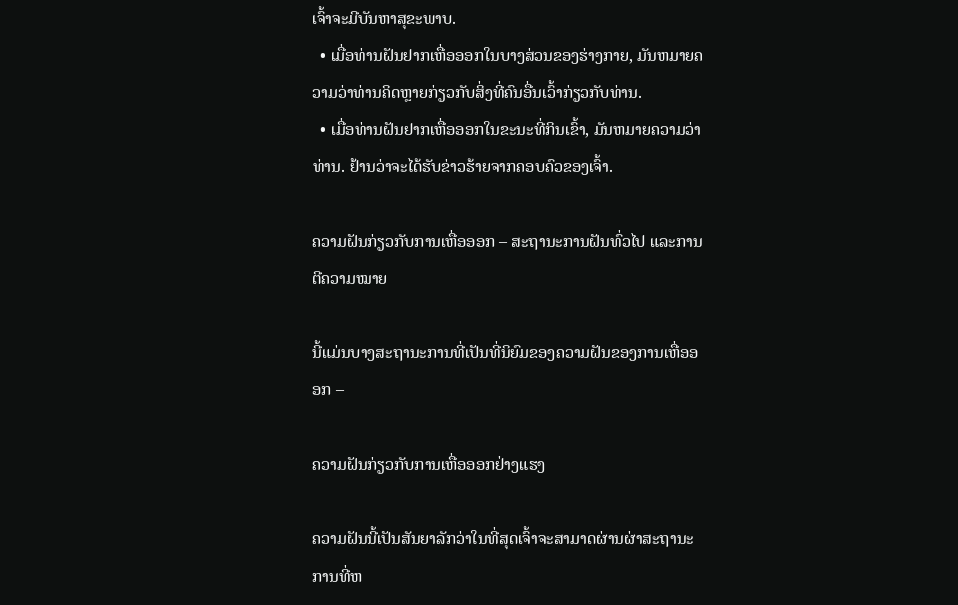ເຈົ້າຈະມີບັນຫາສຸຂະພາບ.
  • ເມື່ອທ່ານຝັນຢາກເຫື່ອອອກໃນບາງສ່ວນຂອງຮ່າງກາຍ, ມັນຫມາຍຄວາມວ່າທ່ານຄິດຫຼາຍກ່ຽວກັບສິ່ງທີ່ຄົນອື່ນເວົ້າກ່ຽວກັບທ່ານ.
  • ເມື່ອທ່ານຝັນຢາກເຫື່ອອອກໃນຂະນະທີ່ກິນເຂົ້າ, ມັນຫມາຍຄວາມວ່າທ່ານ. ຢ້ານວ່າຈະໄດ້ຮັບຂ່າວຮ້າຍຈາກຄອບຄົວຂອງເຈົ້າ.

ຄວາມຝັນກ່ຽວກັບການເຫື່ອອອກ – ສະຖານະການຝັນທົ່ວໄປ ແລະການຕີຄວາມໝາຍ

ນີ້ແມ່ນບາງສະຖານະການທີ່ເປັນທີ່ນິຍົມຂອງຄວາມຝັນຂອງການເຫື່ອອອກ –

ຄວາມຝັນກ່ຽວກັບການເຫື່ອອອກຢ່າງແຮງ

ຄວາມຝັນນີ້ເປັນສັນຍາລັກວ່າໃນທີ່ສຸດເຈົ້າຈະສາມາດຜ່ານຜ່າສະຖານະການທີ່ຫ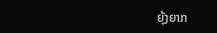ຍຸ້ງຍາກ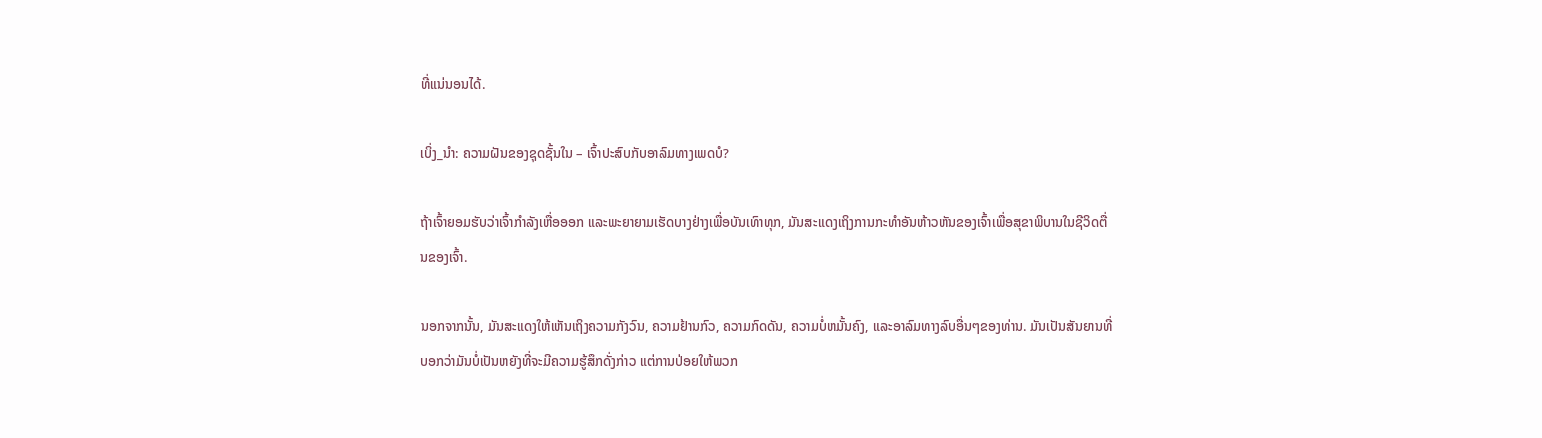ທີ່ແນ່ນອນໄດ້.

ເບິ່ງ_ນຳ: ຄວາມຝັນຂອງຊຸດຊັ້ນໃນ – ເຈົ້າປະສົບກັບອາລົມທາງເພດບໍ?

ຖ້າເຈົ້າຍອມຮັບວ່າເຈົ້າກຳລັງເຫື່ອອອກ ແລະພະຍາຍາມເຮັດບາງຢ່າງເພື່ອບັນເທົາທຸກ, ມັນສະແດງເຖິງການກະທຳອັນຫ້າວຫັນຂອງເຈົ້າເພື່ອສຸຂາພິບານໃນຊີວິດຕື່ນຂອງເຈົ້າ.

ນອກຈາກນັ້ນ, ມັນສະແດງໃຫ້ເຫັນເຖິງຄວາມກັງວົນ, ຄວາມຢ້ານກົວ, ຄວາມກົດດັນ, ຄວາມບໍ່ຫມັ້ນຄົງ, ແລະອາລົມທາງລົບອື່ນໆຂອງທ່ານ. ມັນເປັນສັນຍານທີ່ບອກວ່າມັນບໍ່ເປັນຫຍັງທີ່ຈະມີຄວາມຮູ້ສຶກດັ່ງກ່າວ ແຕ່ການປ່ອຍໃຫ້ພວກ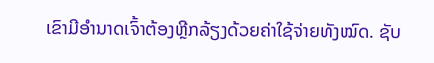ເຂົາມີອຳນາດເຈົ້າຕ້ອງຫຼີກລ້ຽງດ້ວຍຄ່າໃຊ້ຈ່າຍທັງໝົດ. ຊັບ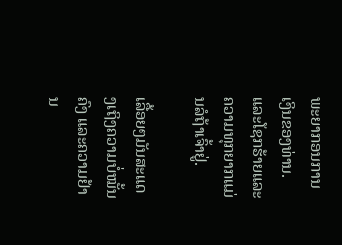ພະຍາກອນການເງິນຂອງທ່ານ. ແລະໂຊກຮ້າຍແລະຄວາມທຸກຍາກແມ່ນລໍຖ້າເຈົ້າຢູ່.

ເລື້ອຍໆມັນສະແດງເຖິງຄວາມບໍ່ໝັ້ນຄົງ ແລະຄວາມຢ້ານ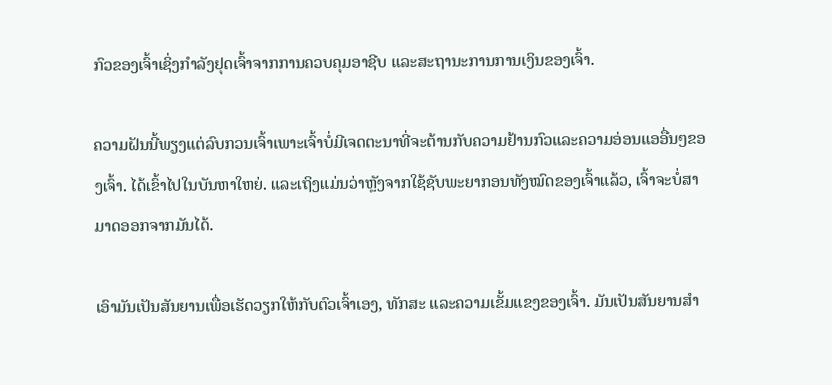ກົວຂອງເຈົ້າເຊິ່ງກຳລັງຢຸດເຈົ້າຈາກການຄວບຄຸມອາຊີບ ແລະສະຖານະການການເງິນຂອງເຈົ້າ.

ຄວາມຝັນນີ້ພຽງແຕ່ລົບກວນເຈົ້າເພາະເຈົ້າບໍ່ມີເຈດຕະນາທີ່ຈະຕ້ານກັບຄວາມຢ້ານກົວແລະຄວາມອ່ອນແອອື່ນໆຂອງເຈົ້າ. ໄດ້ເຂົ້າໄປໃນບັນຫາໃຫຍ່. ແລະເຖິງແມ່ນວ່າຫຼັງຈາກໃຊ້ຊັບພະຍາກອນທັງໝົດຂອງເຈົ້າແລ້ວ, ເຈົ້າຈະບໍ່ສາມາດອອກຈາກມັນໄດ້.

ເອົາມັນເປັນສັນຍານເພື່ອເຮັດວຽກໃຫ້ກັບຕົວເຈົ້າເອງ, ທັກສະ ແລະຄວາມເຂັ້ມແຂງຂອງເຈົ້າ. ມັນເປັນສັນຍານສໍາ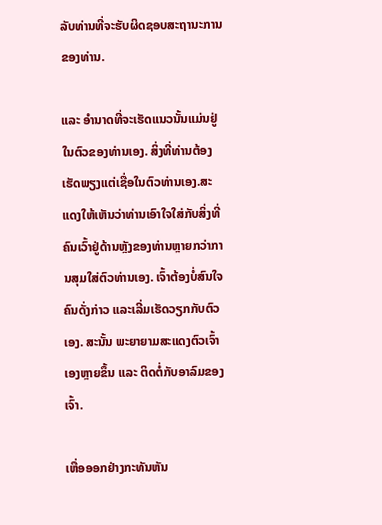ລັບທ່ານທີ່ຈະຮັບຜິດຊອບສະຖານະການຂອງທ່ານ.

ແລະ ອຳນາດທີ່ຈະເຮັດແນວນັ້ນແມ່ນຢູ່ໃນຕົວຂອງທ່ານເອງ. ສິ່ງທີ່ທ່ານຕ້ອງເຮັດພຽງແຕ່ເຊື່ອໃນຕົວທ່ານເອງ.ສະແດງໃຫ້ເຫັນວ່າທ່ານເອົາໃຈໃສ່ກັບສິ່ງທີ່ຄົນເວົ້າຢູ່ດ້ານຫຼັງຂອງທ່ານຫຼາຍກວ່າການສຸມໃສ່ຕົວທ່ານເອງ. ເຈົ້າຕ້ອງບໍ່ສົນໃຈຄົນດັ່ງກ່າວ ແລະເລີ່ມເຮັດວຽກກັບຕົວເອງ. ສະນັ້ນ ພະຍາຍາມສະແດງຕົວເຈົ້າເອງຫຼາຍຂຶ້ນ ແລະ ຕິດຕໍ່ກັບອາລົມຂອງເຈົ້າ.

ເຫື່ອອອກຢ່າງກະທັນຫັນ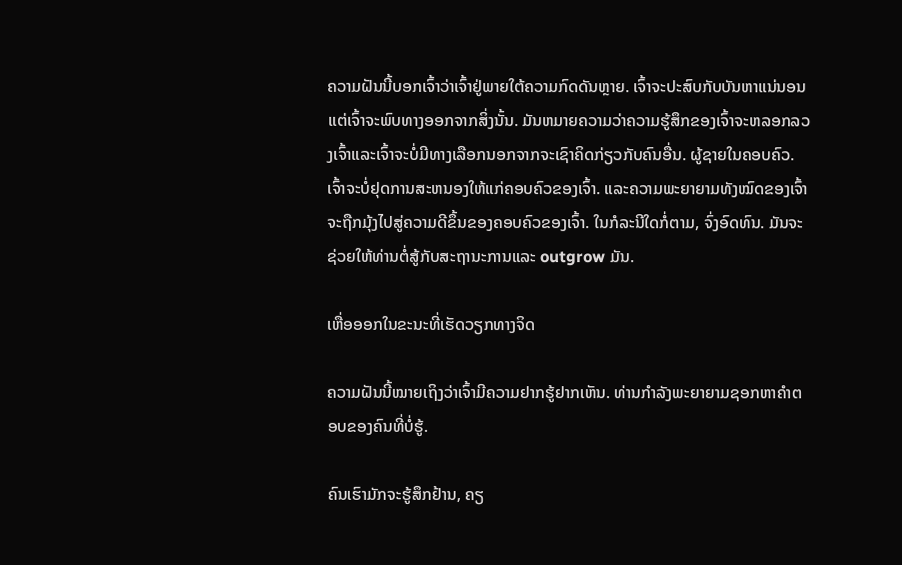ຄວາມຝັນນີ້ບອກເຈົ້າວ່າເຈົ້າຢູ່ພາຍໃຕ້ຄວາມກົດດັນຫຼາຍ. ເຈົ້າຈະປະສົບກັບບັນຫາແນ່ນອນ ແຕ່ເຈົ້າຈະພົບທາງອອກຈາກສິ່ງນັ້ນ. ມັນຫມາຍຄວາມວ່າຄວາມຮູ້ສຶກຂອງເຈົ້າຈະຫລອກລວງເຈົ້າແລະເຈົ້າຈະບໍ່ມີທາງເລືອກນອກຈາກຈະເຊົາຄິດກ່ຽວກັບຄົນອື່ນ. ຜູ້ຊາຍໃນຄອບຄົວ. ເຈົ້າຈະບໍ່ຢຸດການສະຫນອງໃຫ້ແກ່ຄອບຄົວຂອງເຈົ້າ. ແລະຄວາມພະຍາຍາມທັງໝົດຂອງເຈົ້າຈະຖືກມຸ້ງໄປສູ່ຄວາມດີຂຶ້ນຂອງຄອບຄົວຂອງເຈົ້າ. ໃນກໍລະນີໃດກໍ່ຕາມ, ຈົ່ງອົດທົນ. ມັນຈະຊ່ວຍໃຫ້ທ່ານຕໍ່ສູ້ກັບສະຖານະການແລະ outgrow ມັນ.

ເຫື່ອອອກໃນຂະນະທີ່ເຮັດວຽກທາງຈິດ

ຄວາມຝັນນີ້ໝາຍເຖິງວ່າເຈົ້າມີຄວາມຢາກຮູ້ຢາກເຫັນ. ທ່ານກຳລັງພະຍາຍາມຊອກຫາຄຳຕອບຂອງຄົນທີ່ບໍ່ຮູ້.

ຄົນເຮົາມັກຈະຮູ້ສຶກຢ້ານ, ຄຽ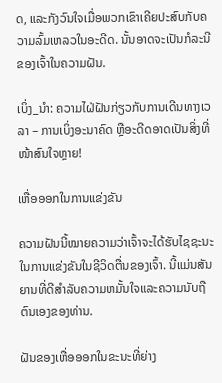ດ, ແລະກັງວົນໃຈເມື່ອພວກເຂົາເຄີຍປະສົບກັບຄວາມລົ້ມເຫລວໃນອະດີດ. ນັ້ນອາດຈະເປັນກໍລະນີຂອງເຈົ້າໃນຄວາມຝັນ.

ເບິ່ງ_ນຳ: ຄວາມໄຝ່ຝັນກ່ຽວກັບການເດີນທາງເວລາ – ການເບິ່ງອະນາຄົດ ຫຼືອະດີດອາດເປັນສິ່ງທີ່ໜ້າສົນໃຈຫຼາຍ!

ເຫື່ອອອກໃນການແຂ່ງຂັນ

ຄວາມຝັນນີ້ໝາຍຄວາມວ່າເຈົ້າຈະໄດ້ຮັບໄຊຊະນະໃນການແຂ່ງຂັນໃນຊີວິດຕື່ນຂອງເຈົ້າ. ນີ້ແມ່ນສັນຍານທີ່ດີສໍາລັບຄວາມຫມັ້ນໃຈແລະຄວາມນັບຖືຕົນເອງຂອງທ່ານ.

ຝັນຂອງເຫື່ອອອກໃນຂະນະທີ່ຍ່າງ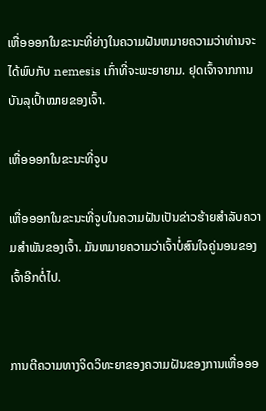ເຫື່ອອອກໃນຂະນະທີ່ຍ່າງໃນຄວາມຝັນຫມາຍຄວາມວ່າທ່ານຈະໄດ້ພົບກັບ nemesis ເກົ່າທີ່ຈະພະຍາຍາມ. ຢຸດເຈົ້າຈາກການບັນລຸເປົ້າໝາຍຂອງເຈົ້າ.

ເຫື່ອອອກໃນຂະນະທີ່ຈູບ

ເຫື່ອອອກໃນຂະນະທີ່ຈູບໃນຄວາມຝັນເປັນຂ່າວຮ້າຍສຳລັບຄວາມສຳພັນຂອງເຈົ້າ. ມັນຫມາຍຄວາມວ່າເຈົ້າບໍ່ສົນໃຈຄູ່ນອນຂອງເຈົ້າອີກຕໍ່ໄປ.


ການຕີຄວາມທາງຈິດວິທະຍາຂອງຄວາມຝັນຂອງການເຫື່ອອອ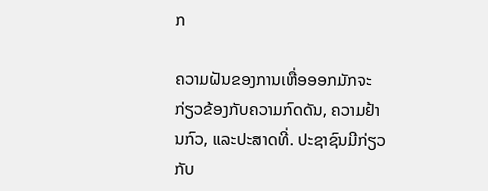ກ

ຄວາມຝັນຂອງການເຫື່ອອອກມັກຈະກ່ຽວຂ້ອງກັບຄວາມກົດດັນ, ຄວາມຢ້ານກົວ, ແລະປະສາດທີ່. ປະຊາຊົນມີກ່ຽວກັບ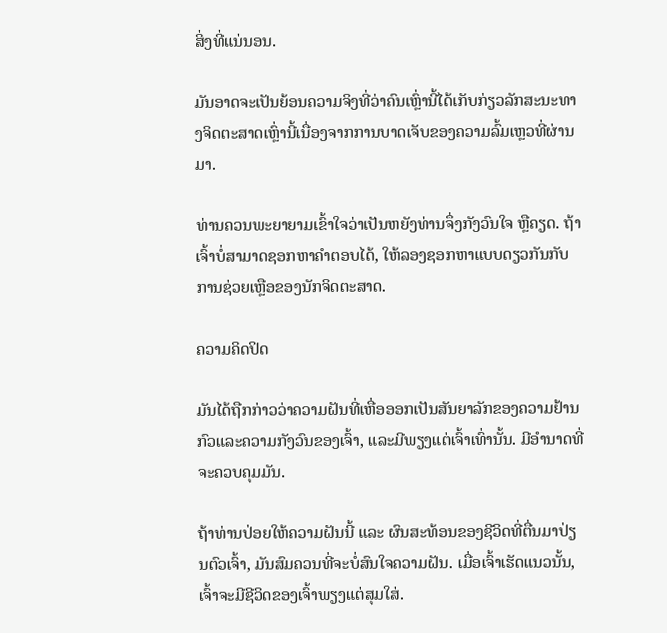ສິ່ງທີ່ແນ່ນອນ.

ມັນອາດຈະເປັນຍ້ອນຄວາມຈິງທີ່ວ່າຄົນເຫຼົ່ານີ້ໄດ້ເກັບກ່ຽວລັກສະນະທາງຈິດຕະສາດເຫຼົ່ານີ້ເນື່ອງຈາກການບາດເຈັບຂອງຄວາມລົ້ມເຫຼວທີ່ຜ່ານມາ.

ທ່ານຄວນພະຍາຍາມເຂົ້າໃຈວ່າເປັນຫຍັງທ່ານຈຶ່ງກັງວົນໃຈ ຫຼືຄຽດ. ຖ້າເຈົ້າບໍ່ສາມາດຊອກຫາຄໍາຕອບໄດ້, ໃຫ້ລອງຊອກຫາແບບດຽວກັນກັບການຊ່ວຍເຫຼືອຂອງນັກຈິດຕະສາດ.

ຄວາມຄິດປິດ

ມັນໄດ້ຖືກກ່າວວ່າຄວາມຝັນທີ່ເຫື່ອອອກເປັນສັນຍາລັກຂອງຄວາມຢ້ານກົວແລະຄວາມກັງວົນຂອງເຈົ້າ, ແລະມີພຽງແຕ່ເຈົ້າເທົ່ານັ້ນ. ມີອໍານາດທີ່ຈະຄວບຄຸມມັນ.

ຖ້າທ່ານປ່ອຍໃຫ້ຄວາມຝັນນີ້ ແລະ ຜົນສະທ້ອນຂອງຊີວິດທີ່ຕື່ນມາປ່ຽນຕົວເຈົ້າ, ມັນສົມຄວນທີ່ຈະບໍ່ສົນໃຈຄວາມຝັນ. ເມື່ອເຈົ້າເຮັດແນວນັ້ນ, ເຈົ້າຈະມີຊີວິດຂອງເຈົ້າພຽງແຕ່ສຸມໃສ່.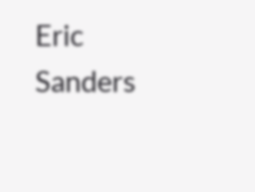Eric Sanders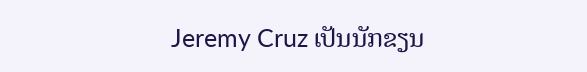Jeremy Cruz ເປັນນັກຂຽນ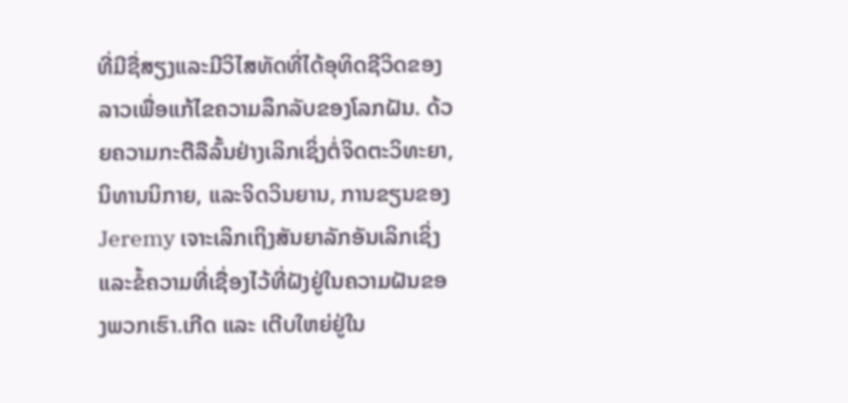ທີ່ມີຊື່ສຽງແລະມີວິໄສທັດທີ່ໄດ້ອຸທິດຊີວິດຂອງລາວເພື່ອແກ້ໄຂຄວາມລຶກລັບຂອງໂລກຝັນ. ດ້ວຍຄວາມກະຕືລືລົ້ນຢ່າງເລິກເຊິ່ງຕໍ່ຈິດຕະວິທະຍາ, ນິທານນິກາຍ, ແລະຈິດວິນຍານ, ການຂຽນຂອງ Jeremy ເຈາະເລິກເຖິງສັນຍາລັກອັນເລິກເຊິ່ງແລະຂໍ້ຄວາມທີ່ເຊື່ອງໄວ້ທີ່ຝັງຢູ່ໃນຄວາມຝັນຂອງພວກເຮົາ.ເກີດ ແລະ ເຕີບໃຫຍ່ຢູ່ໃນ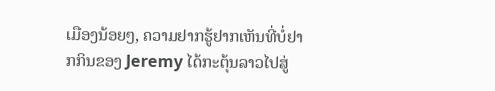ເມືອງນ້ອຍໆ, ຄວາມຢາກຮູ້ຢາກເຫັນທີ່ບໍ່ຢາກກິນຂອງ Jeremy ໄດ້ກະຕຸ້ນລາວໄປສູ່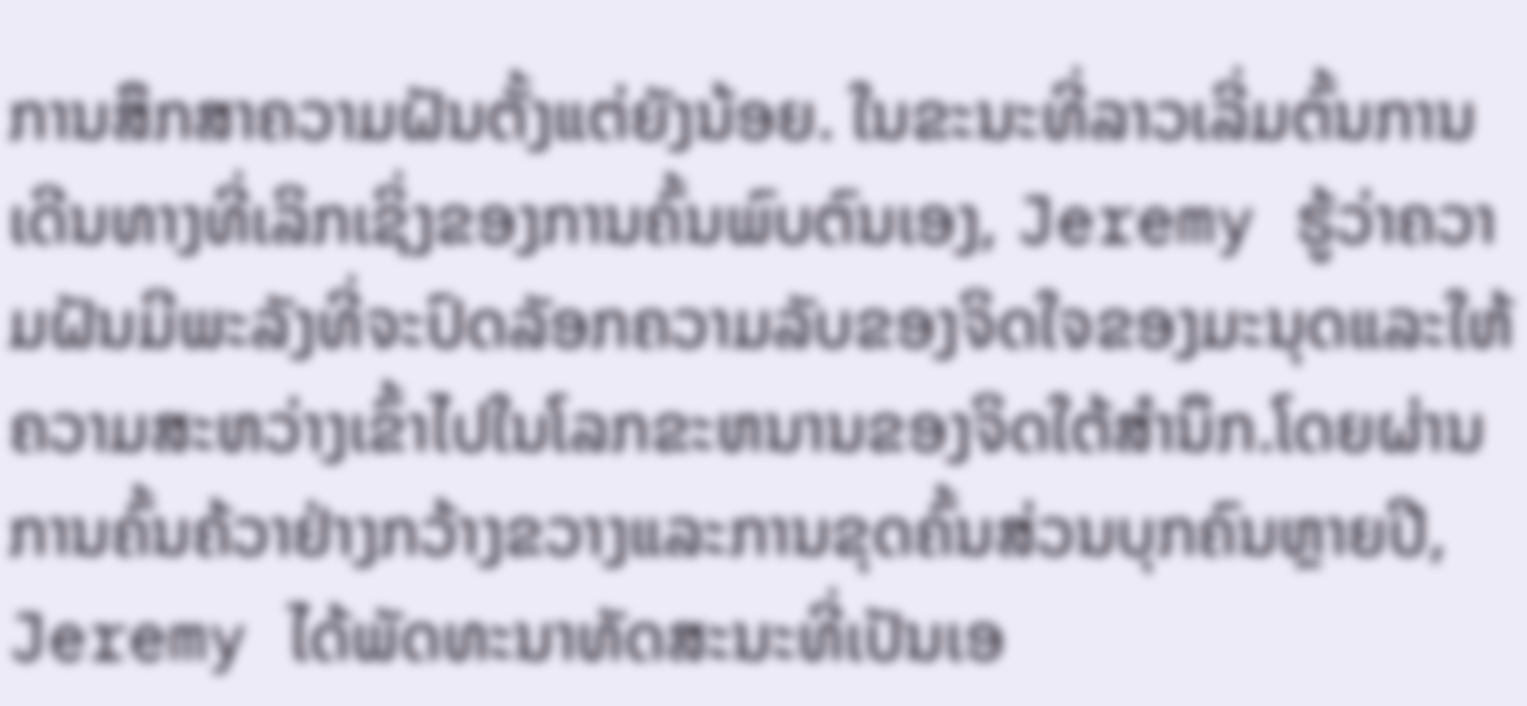ການສຶກສາຄວາມຝັນຕັ້ງແຕ່ຍັງນ້ອຍ. ໃນຂະນະທີ່ລາວເລີ່ມຕົ້ນການເດີນທາງທີ່ເລິກເຊິ່ງຂອງການຄົ້ນພົບຕົນເອງ, Jeremy ຮູ້ວ່າຄວາມຝັນມີພະລັງທີ່ຈະປົດລັອກຄວາມລັບຂອງຈິດໃຈຂອງມະນຸດແລະໃຫ້ຄວາມສະຫວ່າງເຂົ້າໄປໃນໂລກຂະຫນານຂອງຈິດໃຕ້ສໍານຶກ.ໂດຍຜ່ານການຄົ້ນຄ້ວາຢ່າງກວ້າງຂວາງແລະການຂຸດຄົ້ນສ່ວນບຸກຄົນຫຼາຍປີ, Jeremy ໄດ້ພັດທະນາທັດສະນະທີ່ເປັນເອ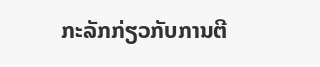ກະລັກກ່ຽວກັບການຕີ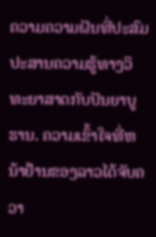ຄວາມຄວາມຝັນທີ່ປະສົມປະສານຄວາມຮູ້ທາງວິທະຍາສາດກັບປັນຍາບູຮານ. ຄວາມເຂົ້າໃຈທີ່ຫນ້າຢ້ານຂອງລາວໄດ້ຈັບຄວາ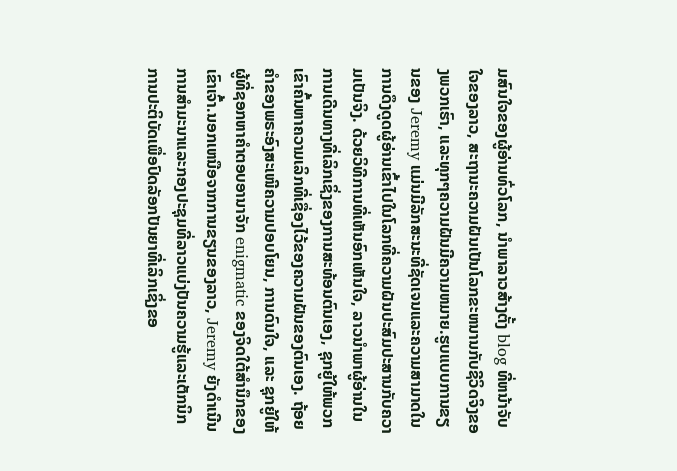ມສົນໃຈຂອງຜູ້ອ່ານທົ່ວໂລກ, ນໍາພາລາວສ້າງຕັ້ງ blog ທີ່ຫນ້າຈັບໃຈຂອງລາວ, ສະຖານະຄວາມຝັນເປັນໂລກຂະຫນານກັບຊີວິດຈິງຂອງພວກເຮົາ, ແລະທຸກໆຄວາມຝັນມີຄວາມຫມາຍ.ຮູບແບບການຂຽນຂອງ Jeremy ແມ່ນມີລັກສະນະທີ່ຊັດເຈນແລະຄວາມສາມາດໃນການດຶງດູດຜູ້ອ່ານເຂົ້າໄປໃນໂລກທີ່ຄວາມຝັນປະສົມປະສານກັບຄວາມເປັນຈິງ. ດ້ວຍວິທີການທີ່ເຫັນອົກເຫັນໃຈ, ລາວນໍາພາຜູ້ອ່ານໃນການເດີນທາງທີ່ເລິກເຊິ່ງຂອງການສະທ້ອນຕົນເອງ, ຊຸກຍູ້ໃຫ້ພວກເຂົາຄົ້ນຫາຄວາມເລິກທີ່ເຊື່ອງໄວ້ຂອງຄວາມຝັນຂອງຕົນເອງ. ຖ້ອຍຄຳຂອງພຣະອົງສະເໜີຄວາມປອບໂຍນ, ການດົນໃຈ, ແລະ ຊຸກຍູ້ໃຫ້ຜູ້ທີ່ຊອກຫາຄຳຕອບອານາຈັກ enigmatic ຂອງຈິດໃຕ້ສໍານຶກຂອງເຂົາເຈົ້າ.ນອກເຫນືອຈາກການຂຽນຂອງລາວ, Jeremy ຍັງດໍາເນີນການສໍາມະນາແລະກອງປະຊຸມທີ່ລາວແບ່ງປັນຄວາມຮູ້ແລະເຕັກນິກການປະຕິບັດເພື່ອປົດລັອກປັນຍາທີ່ເລິກເຊິ່ງຂອ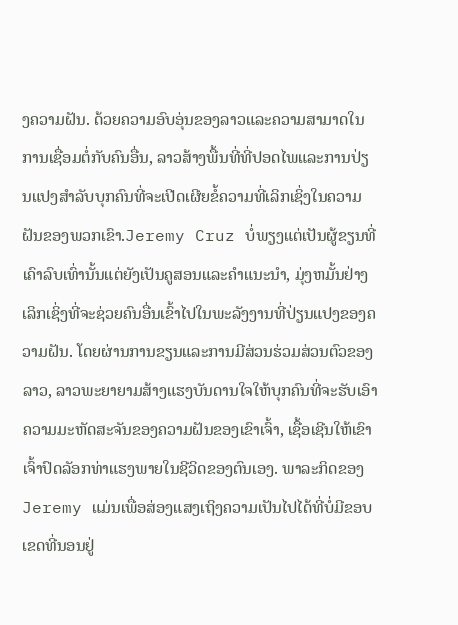ງຄວາມຝັນ. ດ້ວຍຄວາມອົບອຸ່ນຂອງລາວແລະຄວາມສາມາດໃນການເຊື່ອມຕໍ່ກັບຄົນອື່ນ, ລາວສ້າງພື້ນທີ່ທີ່ປອດໄພແລະການປ່ຽນແປງສໍາລັບບຸກຄົນທີ່ຈະເປີດເຜີຍຂໍ້ຄວາມທີ່ເລິກເຊິ່ງໃນຄວາມຝັນຂອງພວກເຂົາ.Jeremy Cruz ບໍ່ພຽງແຕ່ເປັນຜູ້ຂຽນທີ່ເຄົາລົບເທົ່ານັ້ນແຕ່ຍັງເປັນຄູສອນແລະຄໍາແນະນໍາ, ມຸ່ງຫມັ້ນຢ່າງເລິກເຊິ່ງທີ່ຈະຊ່ວຍຄົນອື່ນເຂົ້າໄປໃນພະລັງງານທີ່ປ່ຽນແປງຂອງຄວາມຝັນ. ໂດຍຜ່ານການຂຽນແລະການມີສ່ວນຮ່ວມສ່ວນຕົວຂອງລາວ, ລາວພະຍາຍາມສ້າງແຮງບັນດານໃຈໃຫ້ບຸກຄົນທີ່ຈະຮັບເອົາຄວາມມະຫັດສະຈັນຂອງຄວາມຝັນຂອງເຂົາເຈົ້າ, ເຊື້ອເຊີນໃຫ້ເຂົາເຈົ້າປົດລັອກທ່າແຮງພາຍໃນຊີວິດຂອງຕົນເອງ. ພາລະກິດຂອງ Jeremy ແມ່ນເພື່ອສ່ອງແສງເຖິງຄວາມເປັນໄປໄດ້ທີ່ບໍ່ມີຂອບເຂດທີ່ນອນຢູ່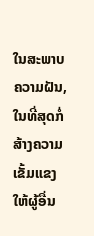ໃນສະພາບຄວາມຝັນ, ໃນທີ່ສຸດກໍ່ສ້າງຄວາມເຂັ້ມແຂງໃຫ້ຜູ້ອື່ນ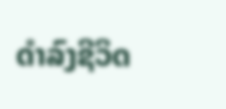ດໍາລົງຊີວິດ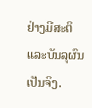ຢ່າງມີສະຕິແລະບັນລຸຜົນເປັນຈິງ.